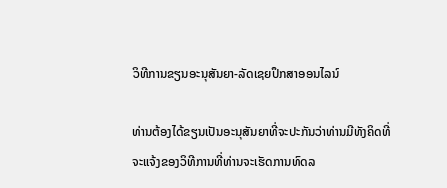ວິທີການຂຽນອະນຸສັນຍາ-ລັດເຊຍປຶກສາອອນໄລນ໌

ທ່ານຕ້ອງໄດ້ຂຽນເປັນອະນຸສັນຍາທີ່ຈະປະກັນວ່າທ່ານມີທັງຄິດທີ່ຈະແຈ້ງຂອງວິທີການທີ່ທ່ານຈະເຮັດການທົດລ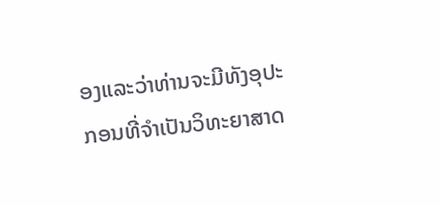ອງແລະວ່າທ່ານຈະມີທັງອຸປະກອນທີ່ຈໍາເປັນວິທະຍາສາດ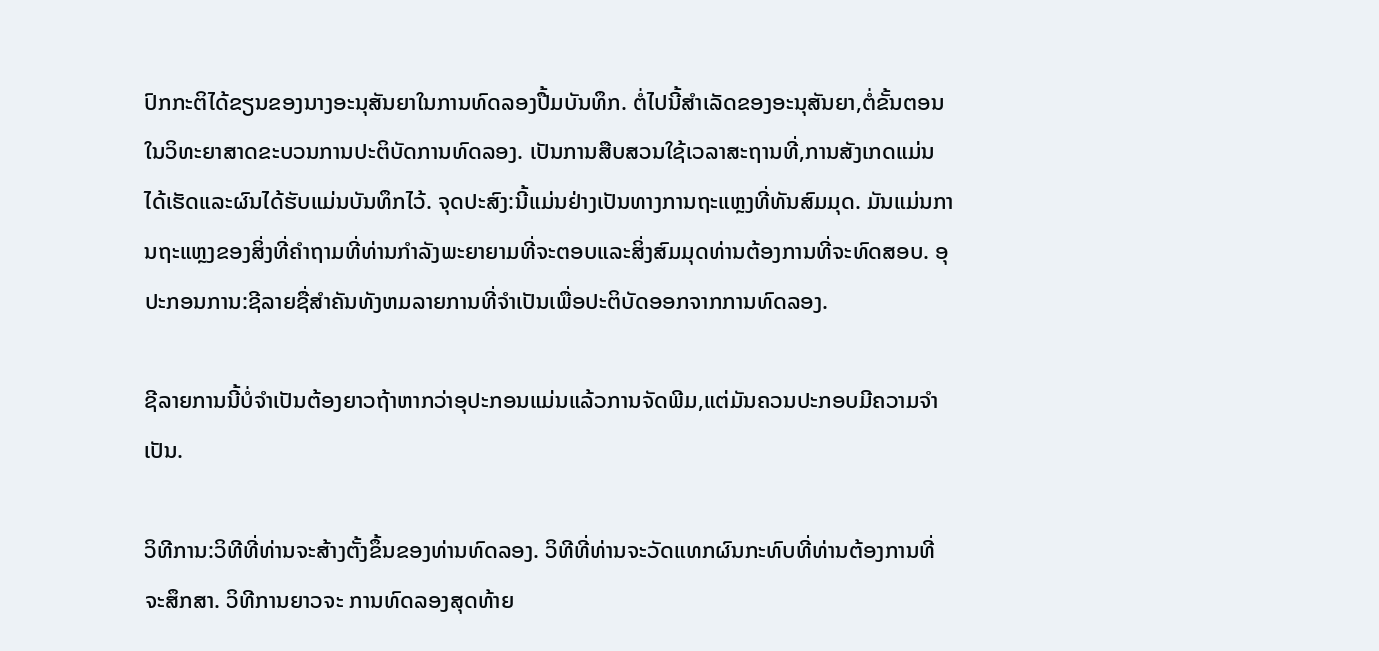ປົກກະຕິໄດ້ຂຽນຂອງນາງອະນຸສັນຍາໃນການທົດລອງປື້ມບັນທຶກ. ຕໍ່ໄປນີ້ສໍາເລັດຂອງອະນຸສັນຍາ,ຕໍ່ຂັ້ນຕອນໃນວິທະຍາສາດຂະບວນການປະຕິບັດການທົດລອງ. ເປັນການສືບສວນໃຊ້ເວລາສະຖານທີ່,ການສັງເກດແມ່ນໄດ້ເຮັດແລະຜົນໄດ້ຮັບແມ່ນບັນທຶກໄວ້. ຈຸດປະສົງ:ນີ້ແມ່ນຢ່າງເປັນທາງການຖະແຫຼງທີ່ທັນສົມມຸດ. ມັນແມ່ນການຖະແຫຼງຂອງສິ່ງທີ່ຄໍາຖາມທີ່ທ່ານກໍາລັງພະຍາຍາມທີ່ຈະຕອບແລະສິ່ງສົມມຸດທ່ານຕ້ອງການທີ່ຈະທົດສອບ. ອຸປະກອນການ:ຊີລາຍຊື່ສໍາຄັນທັງຫມລາຍການທີ່ຈໍາເປັນເພື່ອປະຕິບັດອອກຈາກການທົດລອງ.

ຊີລາຍການນີ້ບໍ່ຈໍາເປັນຕ້ອງຍາວຖ້າຫາກວ່າອຸປະກອນແມ່ນແລ້ວການຈັດພີມ,ແຕ່ມັນຄວນປະກອບມີຄວາມຈໍາເປັນ.

ວິທີການ:ວິທີທີ່ທ່ານຈະສ້າງຕັ້ງຂຶ້ນຂອງທ່ານທົດລອງ. ວິທີທີ່ທ່ານຈະວັດແທກຜົນກະທົບທີ່ທ່ານຕ້ອງການທີ່ຈະສຶກສາ. ວິທີການຍາວຈະ ການທົດລອງສຸດທ້າຍ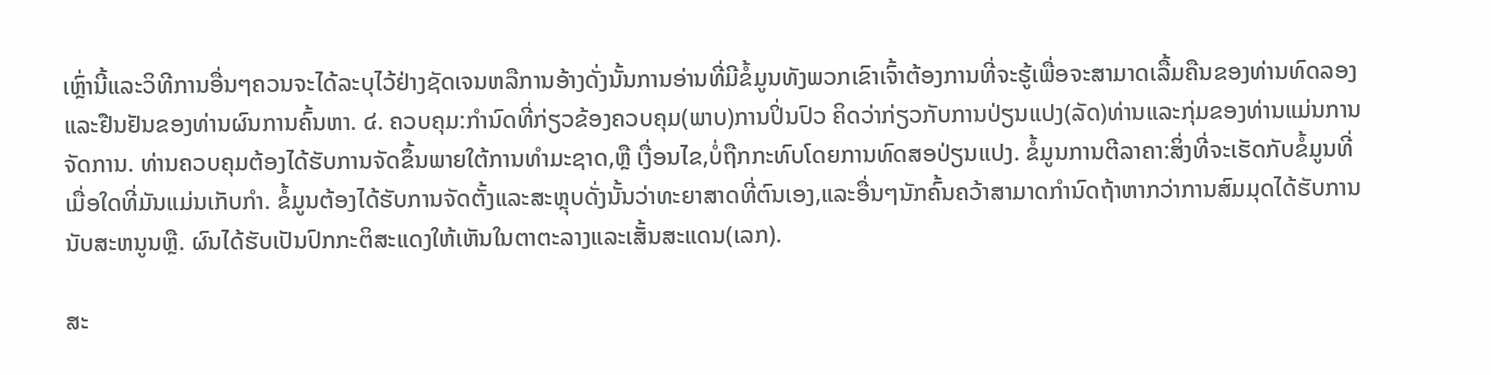ເຫຼົ່ານີ້ແລະວິທີການອື່ນໆຄວນຈະໄດ້ລະບຸໄວ້ຢ່າງຊັດເຈນຫລືການອ້າງດັ່ງນັ້ນການອ່ານທີ່ມີຂໍ້ມູນທັງພວກເຂົາເຈົ້າຕ້ອງການທີ່ຈະຮູ້ເພື່ອຈະສາມາດເລື້ມຄືນຂອງທ່ານທົດລອງແລະຢືນຢັນຂອງທ່ານຜົນການຄົ້ນຫາ. ໔. ຄວບຄຸມ:ກໍານົດທີ່ກ່ຽວຂ້ອງຄວບຄຸມ(ພາບ)ການປິ່ນປົວ ຄິດວ່າກ່ຽວກັບການປ່ຽນແປງ(ລັດ)ທ່ານແລະກຸ່ມຂອງທ່ານແມ່ນການຈັດການ. ທ່ານຄວບຄຸມຕ້ອງໄດ້ຮັບການຈັດຂຶ້ນພາຍໃຕ້ການທໍາມະຊາດ,ຫຼື ເງື່ອນໄຂ,ບໍ່ຖືກກະທົບໂດຍການທົດສອປ່ຽນແປງ. ຂໍ້ມູນການຕີລາຄາ:ສິ່ງທີ່ຈະເຮັດກັບຂໍ້ມູນທີ່ເມື່ອໃດທີ່ມັນແມ່ນເກັບກໍາ. ຂໍ້ມູນຕ້ອງໄດ້ຮັບການຈັດຕັ້ງແລະສະຫຼຸບດັ່ງນັ້ນວ່າທະຍາສາດທີ່ຕົນເອງ,ແລະອື່ນໆນັກຄົ້ນຄວ້າສາມາດກໍານົດຖ້າຫາກວ່າການສົມມຸດໄດ້ຮັບການນັບສະຫນູນຫຼື. ຜົນໄດ້ຮັບເປັນປົກກະຕິສະແດງໃຫ້ເຫັນໃນຕາຕະລາງແລະເສັ້ນສະແດນ(ເລກ).

ສະ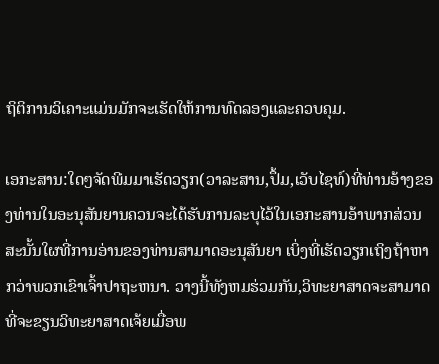ຖິຕິການວິເຄາະແມ່ນມັກຈະເຮັດໃຫ້ການທົດລອງແລະຄວບຄຸມ.

ເອກະສານ:ໃດໆຈັດພີມມາເຮັດວຽກ(ວາລະສານ,ປຶ້ມ,ເວັບໄຊທ໌)ທີ່ທ່ານອ້າງຂອງທ່ານໃນອະນຸສັນຍານຄວນຈະໄດ້ຮັບການລະບຸໄວ້ໃນເອກະສານອ້າພາກສ່ວນສະນັ້ນໃຜທີ່ການອ່ານຂອງທ່ານສາມາດອະນຸສັນຍາ ເບິ່ງທີ່ເຮັດວຽກເຖິງຖ້າຫາກວ່າພວກເຂົາເຈົ້າປາຖະຫນາ. ວາງນີ້ທັງຫມຮ່ວມກັນ,ວິທະຍາສາດຈະສາມາດທີ່ຈະຂຽນວິທະຍາສາດເຈ້ຍເມື່ອພ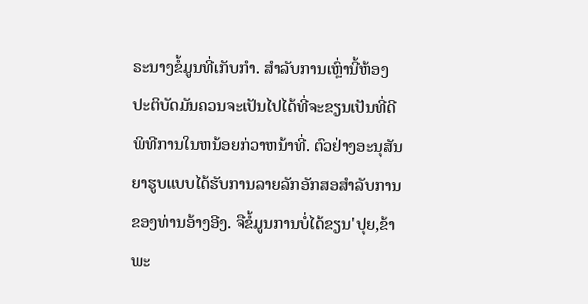ຣະນາງຂໍ້ມູນທີ່ເກັບກໍາ. ສໍາລັບການເຫຼົ່ານີ້ຫ້ອງປະຕິບັດມັນຄວນຈະເປັນໄປໄດ້ທີ່ຈະຂຽນເປັນທີ່ດີພິທີການໃນຫນ້ອຍກ່ວາຫນ້າທີ່. ຕົວຢ່າງອະນຸສັນຍາຮູບແບບໄດ້ຮັບການລາຍລັກອັກສອສໍາລັບການຂອງທ່ານອ້າງອີງ. ຈືຂໍ້ມູນການບໍ່ໄດ້ຂຽນ'ປຸຍ,ຂ້າພະ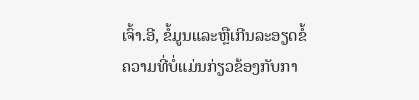ເຈົ້າ.ອີ, ຂໍ້ມູນແລະຫຼືເກີນລະອຽດຂໍ້ຄວາມທີ່ບໍ່ແມ່ນກ່ຽວຂ້ອງກັບກາ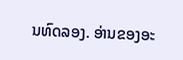ນທົດລອງ. ອ່ານຂອງອະ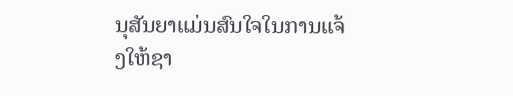ນຸສັນຍາແມ່ນສົນໃຈໃນການແຈ້ງໃຫ້ຊາ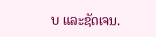ບ ແລະຊັດເຈນ.